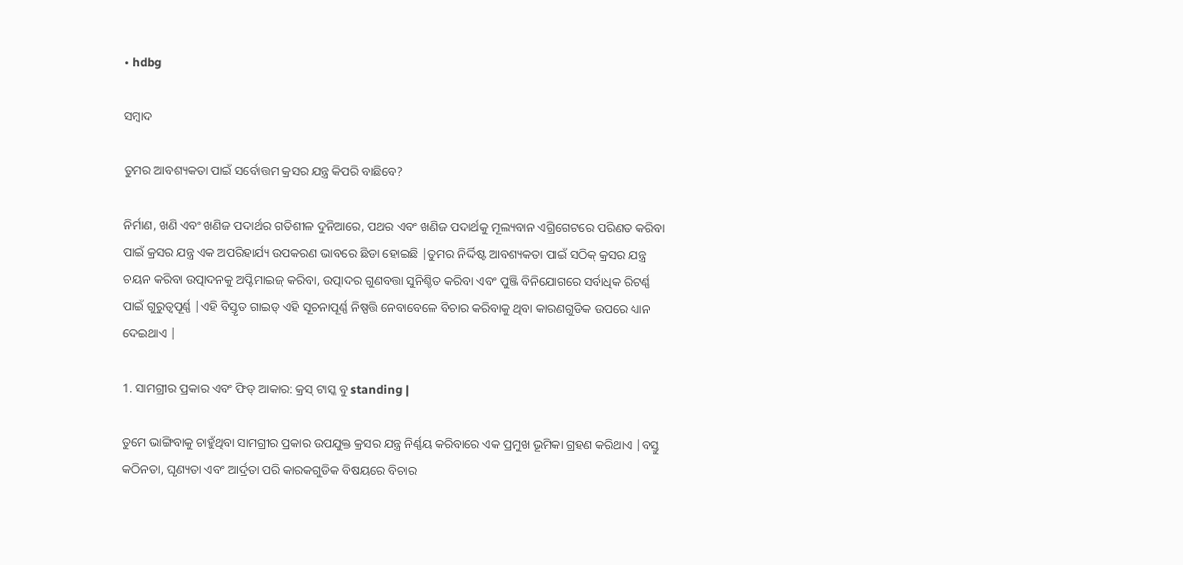• hdbg

ସମ୍ବାଦ

ତୁମର ଆବଶ୍ୟକତା ପାଇଁ ସର୍ବୋତ୍ତମ କ୍ରସର ଯନ୍ତ୍ର କିପରି ବାଛିବେ?

ନିର୍ମାଣ, ଖଣି ଏବଂ ଖଣିଜ ପଦାର୍ଥର ଗତିଶୀଳ ଦୁନିଆରେ, ପଥର ଏବଂ ଖଣିଜ ପଦାର୍ଥକୁ ମୂଲ୍ୟବାନ ଏଗ୍ରିଗେଟରେ ପରିଣତ କରିବା ପାଇଁ କ୍ରସର ଯନ୍ତ୍ର ଏକ ଅପରିହାର୍ଯ୍ୟ ଉପକରଣ ଭାବରେ ଛିଡା ହୋଇଛି |ତୁମର ନିର୍ଦ୍ଦିଷ୍ଟ ଆବଶ୍ୟକତା ପାଇଁ ସଠିକ୍ କ୍ରସର ଯନ୍ତ୍ର ଚୟନ କରିବା ଉତ୍ପାଦନକୁ ଅପ୍ଟିମାଇଜ୍ କରିବା, ଉତ୍ପାଦର ଗୁଣବତ୍ତା ସୁନିଶ୍ଚିତ କରିବା ଏବଂ ପୁଞ୍ଜି ବିନିଯୋଗରେ ସର୍ବାଧିକ ରିଟର୍ଣ୍ଣ ପାଇଁ ଗୁରୁତ୍ୱପୂର୍ଣ୍ଣ |ଏହି ବିସ୍ତୃତ ଗାଇଡ୍ ଏହି ସୂଚନାପୂର୍ଣ୍ଣ ନିଷ୍ପତ୍ତି ନେବାବେଳେ ବିଚାର କରିବାକୁ ଥିବା କାରଣଗୁଡିକ ଉପରେ ଧ୍ୟାନ ଦେଇଥାଏ |

1. ସାମଗ୍ରୀର ପ୍ରକାର ଏବଂ ଫିଡ୍ ଆକାର: କ୍ରସ୍ ଟାସ୍କ ବୁ standing |

ତୁମେ ଭାଙ୍ଗିବାକୁ ଚାହୁଁଥିବା ସାମଗ୍ରୀର ପ୍ରକାର ଉପଯୁକ୍ତ କ୍ରସର ଯନ୍ତ୍ର ନିର୍ଣ୍ଣୟ କରିବାରେ ଏକ ପ୍ରମୁଖ ଭୂମିକା ଗ୍ରହଣ କରିଥାଏ |ବସ୍ତୁ କଠିନତା, ଘୃଣ୍ୟତା ଏବଂ ଆର୍ଦ୍ରତା ପରି କାରକଗୁଡିକ ବିଷୟରେ ବିଚାର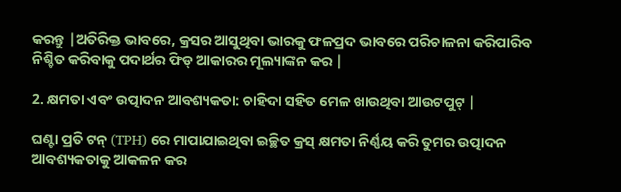କରନ୍ତୁ |ଅତିରିକ୍ତ ଭାବରେ, କ୍ରସର ଆସୁଥିବା ଭାରକୁ ଫଳପ୍ରଦ ଭାବରେ ପରିଚାଳନା କରିପାରିବ ନିଶ୍ଚିତ କରିବାକୁ ପଦାର୍ଥର ଫିଡ୍ ଆକାରର ମୂଲ୍ୟାଙ୍କନ କର |

2. କ୍ଷମତା ଏବଂ ଉତ୍ପାଦନ ଆବଶ୍ୟକତା: ଚାହିଦା ସହିତ ମେଳ ଖାଉଥିବା ଆଉଟପୁଟ୍ |

ଘଣ୍ଟା ପ୍ରତି ଟନ୍ (TPH) ରେ ମାପାଯାଇଥିବା ଇଚ୍ଛିତ କ୍ରସ୍ କ୍ଷମତା ନିର୍ଣ୍ଣୟ କରି ତୁମର ଉତ୍ପାଦନ ଆବଶ୍ୟକତାକୁ ଆକଳନ କର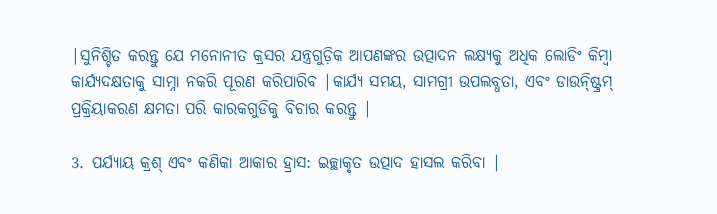|ସୁନିଶ୍ଚିତ କରନ୍ତୁ ଯେ ମନୋନୀତ କ୍ରସର ଯନ୍ତ୍ରଗୁଡ଼ିକ ଆପଣଙ୍କର ଉତ୍ପାଦନ ଲକ୍ଷ୍ୟକୁ ଅଧିକ ଲୋଡିଂ କିମ୍ବା କାର୍ଯ୍ୟଦକ୍ଷତାକୁ ସାମ୍ନା ନକରି ପୂରଣ କରିପାରିବ |କାର୍ଯ୍ୟ ସମୟ, ସାମଗ୍ରୀ ଉପଲବ୍ଧତା, ଏବଂ ଡାଉନ୍ଷ୍ଟ୍ରିମ୍ ପ୍ରକ୍ରିୟାକରଣ କ୍ଷମତା ପରି କାରକଗୁଡିକୁ ବିଚାର କରନ୍ତୁ |

3. ପର୍ଯ୍ୟାୟ କ୍ରଶ୍ ଏବଂ କଣିକା ଆକାର ହ୍ରାସ: ଇଚ୍ଛାକୃତ ଉତ୍ପାଦ ହାସଲ କରିବା |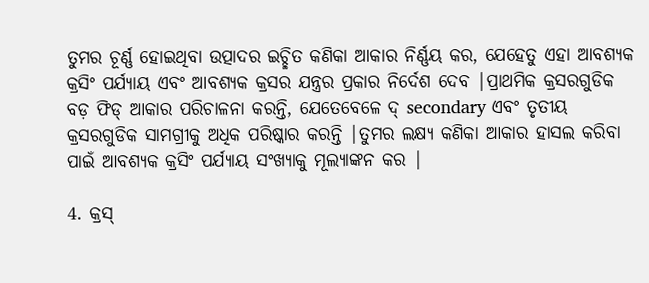ତୁମର ଚୂର୍ଣ୍ଣ ହୋଇଥିବା ଉତ୍ପାଦର ଇଚ୍ଛିତ କଣିକା ଆକାର ନିର୍ଣ୍ଣୟ କର, ଯେହେତୁ ଏହା ଆବଶ୍ୟକ କ୍ରସିଂ ପର୍ଯ୍ୟାୟ ଏବଂ ଆବଶ୍ୟକ କ୍ରସର ଯନ୍ତ୍ରର ପ୍ରକାର ନିର୍ଦେଶ ଦେବ |ପ୍ରାଥମିକ କ୍ରସରଗୁଡିକ ବଡ଼ ଫିଡ୍ ଆକାର ପରିଚାଳନା କରନ୍ତି, ଯେତେବେଳେ ଦ୍ secondary ଏବଂ ତୃତୀୟ କ୍ରସରଗୁଡିକ ସାମଗ୍ରୀକୁ ଅଧିକ ପରିଷ୍କାର କରନ୍ତି |ତୁମର ଲକ୍ଷ୍ୟ କଣିକା ଆକାର ହାସଲ କରିବା ପାଇଁ ଆବଶ୍ୟକ କ୍ରସିଂ ପର୍ଯ୍ୟାୟ ସଂଖ୍ୟାକୁ ମୂଲ୍ୟାଙ୍କନ କର |

4. କ୍ରସ୍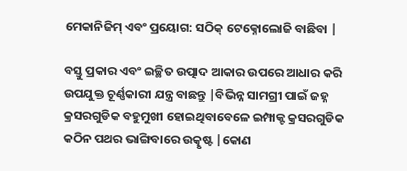ମେକାନିଜିମ୍ ଏବଂ ପ୍ରୟୋଗ: ସଠିକ୍ ଟେକ୍ନୋଲୋଜି ବାଛିବା |

ବସ୍ତୁ ପ୍ରକାର ଏବଂ ଇଚ୍ଛିତ ଉତ୍ପାଦ ଆକାର ଉପରେ ଆଧାର କରି ଉପଯୁକ୍ତ ଚୂର୍ଣ୍ଣକାରୀ ଯନ୍ତ୍ର ବାଛନ୍ତୁ |ବିଭିନ୍ନ ସାମଗ୍ରୀ ପାଇଁ ଜହ୍ନ କ୍ରସରଗୁଡିକ ବହୁମୁଖୀ ହୋଇଥିବାବେଳେ ଇମ୍ପାକ୍ଟ କ୍ରସରଗୁଡିକ କଠିନ ପଥର ଭାଙ୍ଗିବାରେ ଉତ୍କୃଷ୍ଟ |କୋଣ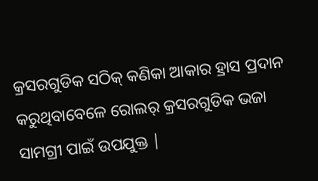କ୍ରସରଗୁଡିକ ସଠିକ୍ କଣିକା ଆକାର ହ୍ରାସ ପ୍ରଦାନ କରୁଥିବାବେଳେ ରୋଲର୍ କ୍ରସରଗୁଡିକ ଭଜା ସାମଗ୍ରୀ ପାଇଁ ଉପଯୁକ୍ତ |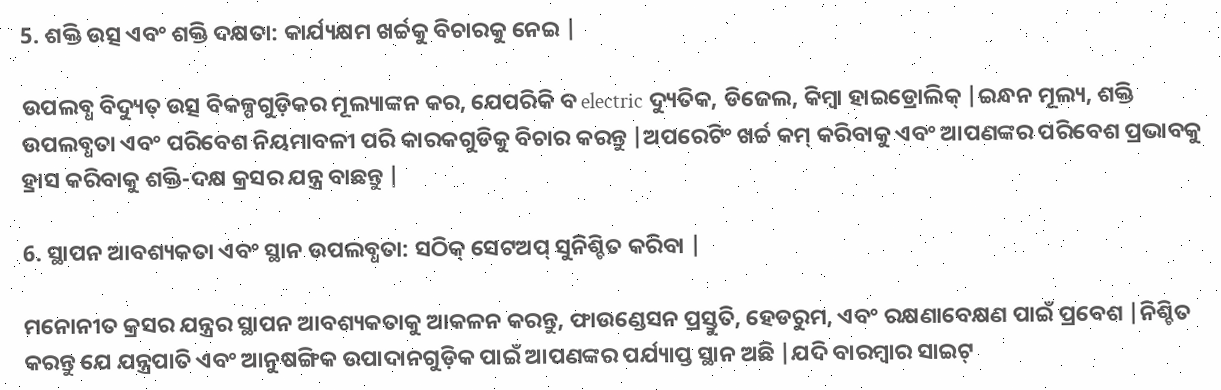5. ଶକ୍ତି ଉତ୍ସ ଏବଂ ଶକ୍ତି ଦକ୍ଷତା: କାର୍ଯ୍ୟକ୍ଷମ ଖର୍ଚ୍ଚକୁ ବିଚାରକୁ ନେଇ |

ଉପଲବ୍ଧ ବିଦ୍ୟୁତ୍ ଉତ୍ସ ବିକଳ୍ପଗୁଡ଼ିକର ମୂଲ୍ୟାଙ୍କନ କର, ଯେପରିକି ବ electric ଦ୍ୟୁତିକ, ଡିଜେଲ, କିମ୍ବା ହାଇଡ୍ରୋଲିକ୍ |ଇନ୍ଧନ ମୂଲ୍ୟ, ଶକ୍ତି ଉପଲବ୍ଧତା ଏବଂ ପରିବେଶ ନିୟମାବଳୀ ପରି କାରକଗୁଡିକୁ ବିଚାର କରନ୍ତୁ |ଅପରେଟିଂ ଖର୍ଚ୍ଚ କମ୍ କରିବାକୁ ଏବଂ ଆପଣଙ୍କର ପରିବେଶ ପ୍ରଭାବକୁ ହ୍ରାସ କରିବାକୁ ଶକ୍ତି-ଦକ୍ଷ କ୍ରସର ଯନ୍ତ୍ର ବାଛନ୍ତୁ |

6. ସ୍ଥାପନ ଆବଶ୍ୟକତା ଏବଂ ସ୍ଥାନ ଉପଲବ୍ଧତା: ସଠିକ୍ ସେଟଅପ୍ ସୁନିଶ୍ଚିତ କରିବା |

ମନୋନୀତ କ୍ରସର ଯନ୍ତ୍ରର ସ୍ଥାପନ ଆବଶ୍ୟକତାକୁ ଆକଳନ କରନ୍ତୁ, ଫାଉଣ୍ଡେସନ ପ୍ରସ୍ତୁତି, ହେଡରୁମ, ଏବଂ ରକ୍ଷଣାବେକ୍ଷଣ ପାଇଁ ପ୍ରବେଶ |ନିଶ୍ଚିତ କରନ୍ତୁ ଯେ ଯନ୍ତ୍ରପାତି ଏବଂ ଆନୁଷଙ୍ଗିକ ଉପାଦାନଗୁଡ଼ିକ ପାଇଁ ଆପଣଙ୍କର ପର୍ଯ୍ୟାପ୍ତ ସ୍ଥାନ ଅଛି |ଯଦି ବାରମ୍ବାର ସାଇଟ୍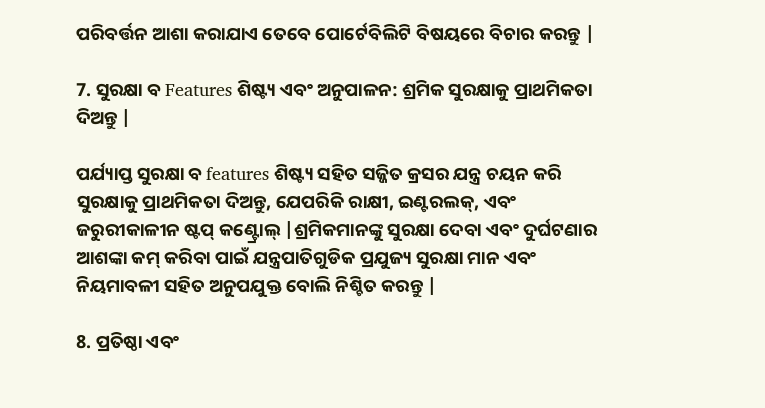ପରିବର୍ତ୍ତନ ଆଶା କରାଯାଏ ତେବେ ପୋର୍ଟେବିଲିଟି ବିଷୟରେ ବିଚାର କରନ୍ତୁ |

7. ସୁରକ୍ଷା ବ Features ଶିଷ୍ଟ୍ୟ ଏବଂ ଅନୁପାଳନ: ଶ୍ରମିକ ସୁରକ୍ଷାକୁ ପ୍ରାଥମିକତା ଦିଅନ୍ତୁ |

ପର୍ଯ୍ୟାପ୍ତ ସୁରକ୍ଷା ବ features ଶିଷ୍ଟ୍ୟ ସହିତ ସଜ୍ଜିତ କ୍ରସର ଯନ୍ତ୍ର ଚୟନ କରି ସୁରକ୍ଷାକୁ ପ୍ରାଥମିକତା ଦିଅନ୍ତୁ, ଯେପରିକି ରାକ୍ଷୀ, ଇଣ୍ଟରଲକ୍, ଏବଂ ଜରୁରୀକାଳୀନ ଷ୍ଟପ୍ କଣ୍ଟ୍ରୋଲ୍ |ଶ୍ରମିକମାନଙ୍କୁ ସୁରକ୍ଷା ଦେବା ଏବଂ ଦୁର୍ଘଟଣାର ଆଶଙ୍କା କମ୍ କରିବା ପାଇଁ ଯନ୍ତ୍ରପାତିଗୁଡିକ ପ୍ରଯୁଜ୍ୟ ସୁରକ୍ଷା ମାନ ଏବଂ ନିୟମାବଳୀ ସହିତ ଅନୁପଯୁକ୍ତ ବୋଲି ନିଶ୍ଚିତ କରନ୍ତୁ |

8. ପ୍ରତିଷ୍ଠା ଏବଂ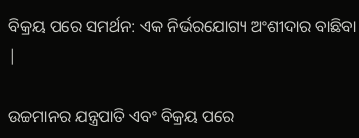ବିକ୍ରୟ ପରେ ସମର୍ଥନ: ଏକ ନିର୍ଭରଯୋଗ୍ୟ ଅଂଶୀଦାର ବାଛିବା |

ଉଚ୍ଚମାନର ଯନ୍ତ୍ରପାତି ଏବଂ ବିକ୍ରୟ ପରେ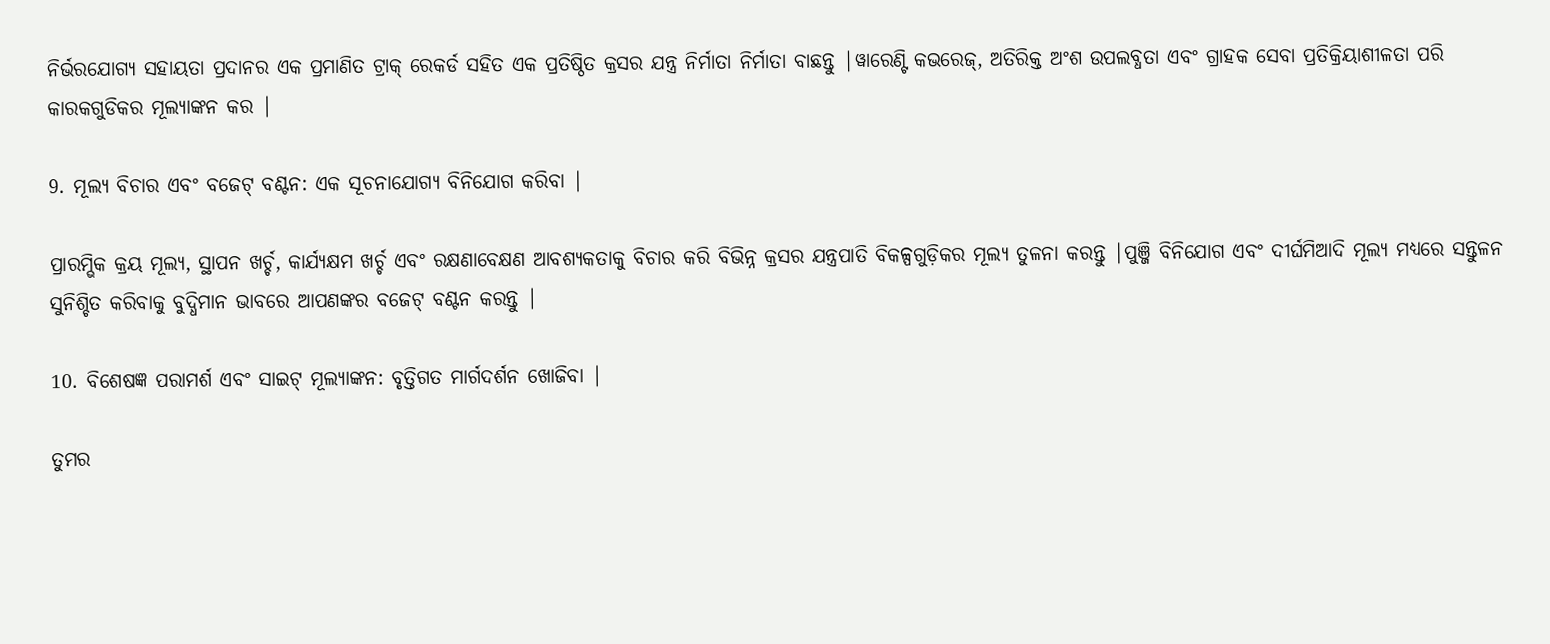ନିର୍ଭରଯୋଗ୍ୟ ସହାୟତା ପ୍ରଦାନର ଏକ ପ୍ରମାଣିତ ଟ୍ରାକ୍ ରେକର୍ଡ ସହିତ ଏକ ପ୍ରତିଷ୍ଠିତ କ୍ରସର ଯନ୍ତ୍ର ନିର୍ମାତା ନିର୍ମାତା ବାଛନ୍ତୁ |ୱାରେଣ୍ଟି କଭରେଜ୍, ଅତିରିକ୍ତ ଅଂଶ ଉପଲବ୍ଧତା ଏବଂ ଗ୍ରାହକ ସେବା ପ୍ରତିକ୍ରିୟାଶୀଳତା ପରି କାରକଗୁଡିକର ମୂଲ୍ୟାଙ୍କନ କର |

9. ମୂଲ୍ୟ ବିଚାର ଏବଂ ବଜେଟ୍ ବଣ୍ଟନ: ଏକ ସୂଚନାଯୋଗ୍ୟ ବିନିଯୋଗ କରିବା |

ପ୍ରାରମ୍ଭିକ କ୍ରୟ ମୂଲ୍ୟ, ସ୍ଥାପନ ଖର୍ଚ୍ଚ, କାର୍ଯ୍ୟକ୍ଷମ ଖର୍ଚ୍ଚ ଏବଂ ରକ୍ଷଣାବେକ୍ଷଣ ଆବଶ୍ୟକତାକୁ ବିଚାର କରି ବିଭିନ୍ନ କ୍ରସର ଯନ୍ତ୍ରପାତି ବିକଳ୍ପଗୁଡ଼ିକର ମୂଲ୍ୟ ତୁଳନା କରନ୍ତୁ |ପୁଞ୍ଜି ବିନିଯୋଗ ଏବଂ ଦୀର୍ଘମିଆଦି ମୂଲ୍ୟ ମଧ୍ୟରେ ସନ୍ତୁଳନ ସୁନିଶ୍ଚିତ କରିବାକୁ ବୁଦ୍ଧିମାନ ଭାବରେ ଆପଣଙ୍କର ବଜେଟ୍ ବଣ୍ଟନ କରନ୍ତୁ |

10. ବିଶେଷଜ୍ଞ ପରାମର୍ଶ ଏବଂ ସାଇଟ୍ ମୂଲ୍ୟାଙ୍କନ: ବୃତ୍ତିଗତ ମାର୍ଗଦର୍ଶନ ଖୋଜିବା |

ତୁମର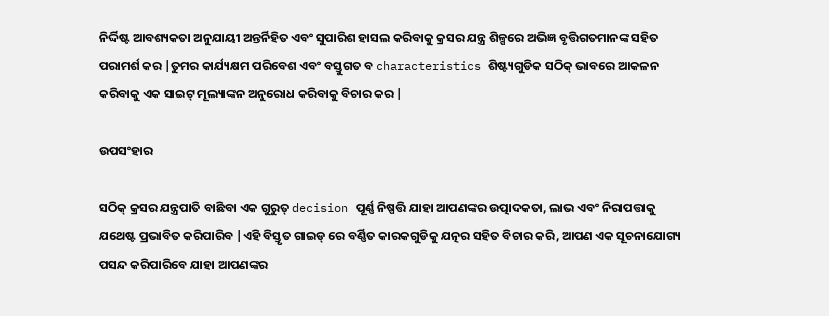ନିର୍ଦ୍ଦିଷ୍ଟ ଆବଶ୍ୟକତା ଅନୁଯାୟୀ ଅନ୍ତର୍ନିହିତ ଏବଂ ସୁପାରିଶ ହାସଲ କରିବାକୁ କ୍ରସର ଯନ୍ତ୍ର ଶିଳ୍ପରେ ଅଭିଜ୍ଞ ବୃତ୍ତିଗତମାନଙ୍କ ସହିତ ପରାମର୍ଶ କର |ତୁମର କାର୍ଯ୍ୟକ୍ଷମ ପରିବେଶ ଏବଂ ବସ୍ତୁଗତ ବ characteristics ଶିଷ୍ଟ୍ୟଗୁଡିକ ସଠିକ୍ ଭାବରେ ଆକଳନ କରିବାକୁ ଏକ ସାଇଟ୍ ମୂଲ୍ୟାଙ୍କନ ଅନୁରୋଧ କରିବାକୁ ବିଚାର କର |

ଉପସଂହାର

ସଠିକ୍ କ୍ରସର ଯନ୍ତ୍ରପାତି ବାଛିବା ଏକ ଗୁରୁତ୍ decision ପୂର୍ଣ୍ଣ ନିଷ୍ପତ୍ତି ଯାହା ଆପଣଙ୍କର ଉତ୍ପାଦକତା, ଲାଭ ଏବଂ ନିରାପତ୍ତାକୁ ଯଥେଷ୍ଟ ପ୍ରଭାବିତ କରିପାରିବ |ଏହି ବିସ୍ତୃତ ଗାଇଡ୍ ରେ ବର୍ଣ୍ଣିତ କାରକଗୁଡିକୁ ଯତ୍ନର ସହିତ ବିଚାର କରି, ଆପଣ ଏକ ସୂଚନାଯୋଗ୍ୟ ପସନ୍ଦ କରିପାରିବେ ଯାହା ଆପଣଙ୍କର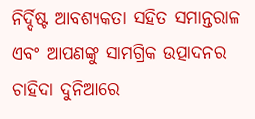ନିର୍ଦ୍ଦିଷ୍ଟ ଆବଶ୍ୟକତା ସହିତ ସମାନ୍ତରାଳ ଏବଂ ଆପଣଙ୍କୁ ସାମଗ୍ରିକ ଉତ୍ପାଦନର ଚାହିଦା ଦୁନିଆରେ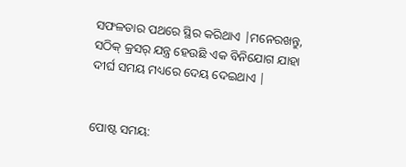ସଫଳତାର ପଥରେ ସ୍ଥିର କରିଥାଏ |ମନେରଖନ୍ତୁ, ସଠିକ୍ କ୍ରସର୍ ଯନ୍ତ୍ର ହେଉଛି ଏକ ବିନିଯୋଗ ଯାହା ଦୀର୍ଘ ସମୟ ମଧ୍ୟରେ ଦେୟ ଦେଇଥାଏ |


ପୋଷ୍ଟ ସମୟ: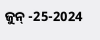ଜୁନ୍ -25-2024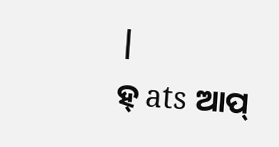|
ହ୍ ats ଆପ୍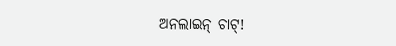ଅନଲାଇନ୍ ଚାଟ୍!